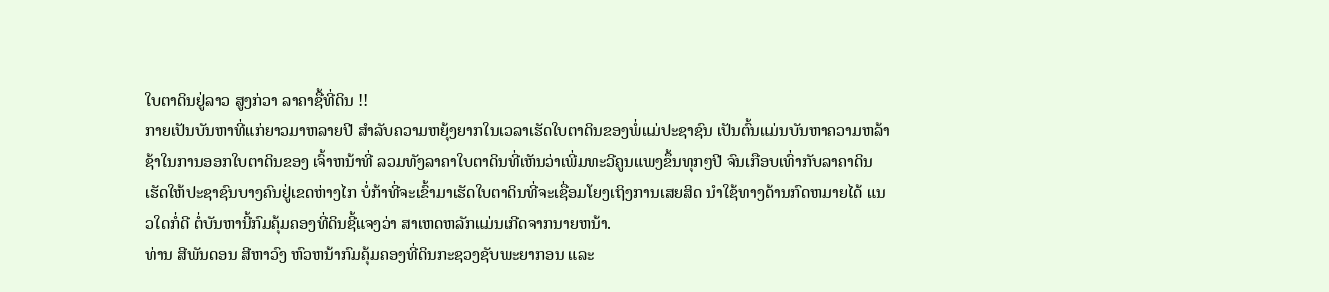ໃບຕາດິນຢູ່ລາວ ສູງກ່ວາ ລາຄາຊື້ທີ່ດິນ !!
ກາຍເປັນບັນຫາທີ່ແກ່ຍາວມາຫລາຍປີ ສຳລັບຄວາມຫຍຸ້ງຍາກໃນເວລາເຮັດໃບຕາດິນຂອງພໍ່ແມ່ປະຊາຊົນ ເປັນຕົ້ນແມ່ນບັນຫາຄວາມຫລ້າຊ້າໃນການອອກໃບຕາດິນຂອງ ເຈົ້າຫນ້າທີ່ ລວມທັງລາຄາໃບຕາດິນທີ່ເຫັນວ່າເພີ່ມທະວີຄູນແພງຂຶ້ນທຸກໆປີ ຈົນເກືອບເທົ່າກັບລາຄາດິນເຮັດໃຫ້ປະຊາຊົນບາງຄົນຢູ່ເຂດຫ່າງໄກ ບໍ່ກ້າທີ່ຈະເຂົ້າມາເຮັດໃບຕາດິນທີ່ຈະເຊື່ອມໂຍງເຖິງການເສຍສິດ ນຳໃຊ້ທາງດ້ານກົດຫມາຍໄດ້ ແນວໃດກໍ່ດີ ຕໍ່ບັນຫານີ້ກົມຄຸ້ມຄອງທີ່ດິນຊີ້ແຈງວ່າ ສາເຫດຫລັກແມ່ນເກີດຈາກນາຍຫນ້າ.
ທ່ານ ສີພັນດອນ ສີຫາວົງ ຫົວຫນ້າກົມຄຸ້ມຄອງທີ່ດິນກະຊວງຊັບພະຍາກອນ ແລະ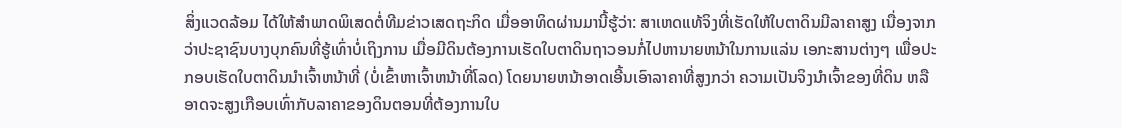ສິ່ງແວດລ້ອມ ໄດ້ໃຫ້ສຳພາດພິເສດຕໍ່ທີມຂ່າວເສດຖະກິດ ເມື່ອອາທິດຜ່ານມານີ້ຮູ້ວ່າ: ສາເຫດແທ້ຈິງທີ່ເຮັດໃຫ້ໃບຕາດິນມີລາຄາສູງ ເນື່ອງຈາກວ່າປະຊາຊົນບາງບຸກຄົນທີ່ຮູ້ເທົ່າບໍ່ເຖິງການ ເມື່ອມີດິນຕ້ອງການເຮັດໃບຕາດິນຖາວອນກໍ່ໄປຫານາຍຫນ້າໃນການແລ່ນ ເອກະສານຕ່າງໆ ເພື່ອປະກອບເຮັດໃບຕາດິນນຳເຈົ້າຫນ້າທີ່ (ບໍ່ເຂົ້າຫາເຈົ້າຫນ້າທີ່ໂລດ) ໂດຍນາຍຫນ້າອາດເອີ້ນເອົາລາຄາທີ່ສູງກວ່າ ຄວາມເປັນຈິງນຳເຈົ້າຂອງທີ່ດິນ ຫລື ອາດຈະສູງເກືອບເທົ່າກັບລາຄາຂອງດິນຕອນທີ່ຕ້ອງການໃບ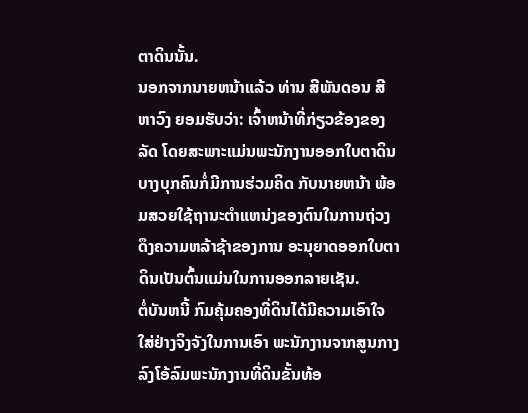ຕາດິນນັ້ນ.
ນອກຈາກນາຍຫນ້າແລ້ວ ທ່ານ ສີພັນດອນ ສີຫາວົງ ຍອມຮັບວ່າ: ເຈົ້າຫນ້າທີ່ກ່ຽວຂ້ອງຂອງລັດ ໂດຍສະພາະແມ່ນພະນັກງານອອກໃບຕາດິນບາງບຸກຄົນກໍ່ມີການຮ່ວມຄິດ ກັບນາຍຫນ້າ ພ້ອມສວຍໃຊ້ຖານະຕຳແຫນ່ງຂອງຕົນໃນການຖ່ວງດຶງຄວາມຫລ້າຊ້າຂອງການ ອະນຸຍາດອອກໃບຕາດິນເປັນຕົ້ນແມ່ນໃນການອອກລາຍເຊັນ.
ຕໍ່ບັນຫນີ້ ກົມຄຸ້ມຄອງທີ່ດິນໄດ້ມີຄວາມເອົາໃຈໃສ່ຢ່າງຈິງຈັງໃນການເອົາ ພະນັກງານຈາກສູນກາງລົງໂອ້ລົມພະນັກງານທີ່ດິນຂັ້ນທ້ອ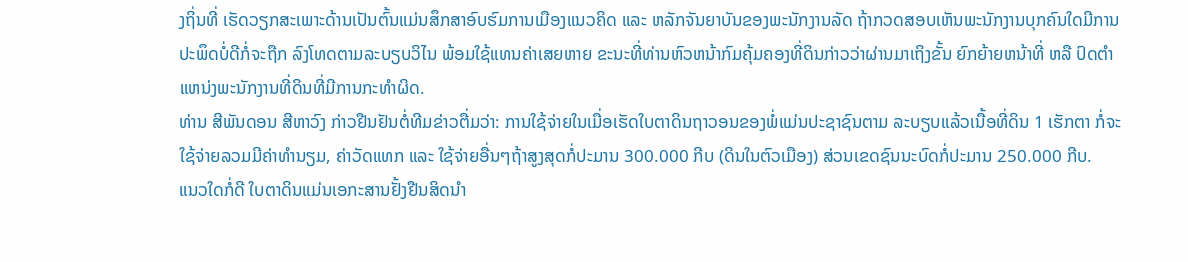ງຖິ່ນທີ່ ເຮັດວຽກສະເພາະດ້ານເປັນຕົ້ນແມ່ນສຶກສາອົບຮົມການເມືອງແນວຄິດ ແລະ ຫລັກຈັນຍາບັນຂອງພະນັກງານລັດ ຖ້າກວດສອບເຫັນພະນັກງານບຸກຄົນໃດມີການປະພຶດບໍ່ດີກໍ່ຈະຖືກ ລົງໂທດຕາມລະບຽບວິໄນ ພ້ອມໃຊ້ແທນຄ່າເສຍຫາຍ ຂະນະທີ່ທ່ານຫົວຫນ້າກົມຄຸ້ມຄອງທີ່ດິນກ່າວວ່າຜ່ານມາເຖິງຂັ້ນ ຍົກຍ້າຍຫນ້າທີ່ ຫລື ປົດຕຳແຫນ່ງພະນັກງານທີ່ດິນທີ່ມີການກະທຳຜິດ.
ທ່ານ ສີພັນດອນ ສີຫາວົງ ກ່າວຢືນຢັນຕໍ່ທີມຂ່າວຕື່ມວ່າ: ການໃຊ້ຈ່າຍໃນເມື່ອເຮັດໃບຕາດິນຖາວອນຂອງພໍ່ແມ່ນປະຊາຊົນຕາມ ລະບຽບແລ້ວເນື້ອທີ່ດິນ 1 ເຮັກຕາ ກໍ່ຈະໃຊ້ຈ່າຍລວມມີຄ່າທຳນຽມ, ຄ່າວັດແທກ ແລະ ໃຊ້ຈ່າຍອື່ນໆຖ້າສູງສຸດກໍ່ປະມານ 300.000 ກີບ (ດິນໃນຕົວເມືອງ) ສ່ວນເຂດຊົນນະບົດກໍ່ປະມານ 250.000 ກີບ.
ແນວໃດກໍ່ດີ ໃບຕາດິນແມ່ນເອກະສານຢັ້ງຢືນສິດນຳ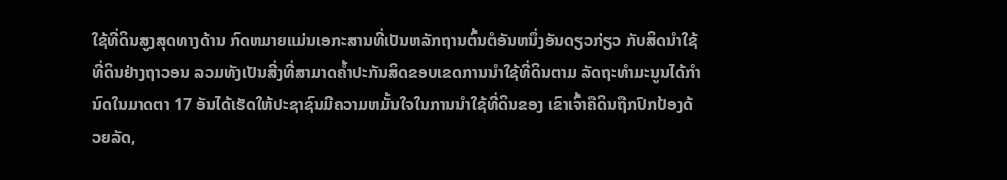ໃຊ້ທີ່ດິນສູງສຸດທາງດ້ານ ກົດຫມາຍແມ່ນເອກະສານທີ່ເປັນຫລັກຖານຕົ້ນຕໍອັນຫນຶ່ງອັນດຽວກ່ຽວ ກັບສິດນຳໃຊ້ທີ່ດິນຢ່າງຖາວອນ ລວມທັງເປັນສີ່ງທີ່ສາມາດຄ້ຳປະກັນສິດຂອບເຂດການນຳໃຊ້ທີ່ດິນຕາມ ລັດຖະທຳມະນູນໄດ້ກຳນົດໃນມາດຕາ 17 ອັນໄດ້ເຮັດໃຫ້ປະຊາຊົນມີຄວາມຫມັ້ນໃຈໃນການນຳໃຊ້ທີ່ດິນຂອງ ເຂົາເຈົ້າຄືດິນຖືກປົກປ້ອງດ້ວຍລັດ,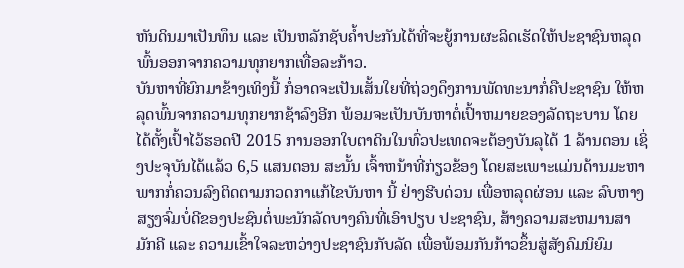ຫັນດິນມາເປັນທຶນ ແລະ ເປັນຫລັກຊັບຄ້ຳປະກັນໄດ້ທີ່ຈະຍູ້ການຜະລິດເຮັດໃຫ້ປະຊາຊົນຫລຸດ ພົ້ນອອກຈາກຄວາມທຸກຍາກເທື່ອລະກ້າວ.
ບັນຫາທີ່ຍົກມາຂ້າງເທິງນີ້ ກໍ່ອາດຈະເປັນເສັ້ນໃຍທີ່ຖ່ວງດຶງການພັດທະນາກໍ່ຄືປະຊາຊົນ ໃຫ້ຫລຸດພົ້ນຈາກຄວາມທຸກຍາກຊ້າລົງອີກ ພ້ອມຈະເປັນບັນຫາຕໍ່ເປົ້າຫມາຍຂອງລັດຖະບານ ໂດຍໄດ້ຕັ້ງເປົ້າໄວ້ຮອດປີ 2015 ການອອກໃບຕາດິນໃນທົ່ວປະເທດຈະຕ້ອງບັນລຸໄດ້ 1 ລ້ານຕອນ ເຊິ່ງປະຈຸບັນໄດ້ແລ້ວ 6,5 ແສນຕອນ ສະນັ້ນ ເຈົ້າຫນ້າທີ່ກ່ຽວຂ້ອງ ໂດຍສະເພາະແມ່ນດ້ານມະຫາພາກກໍ່ຄວນລົງຕິດຕາມກວດກາແກ້ໄຂບັນຫາ ນີ້ ຢ່າງຮີບດ່ວນ ເພື່ອຫລຸດຜ່ອນ ແລະ ລົບຫາງສຽງຈົ່ມບໍ່ດີຂອງປະຊົນຕໍ່ພະນັກລັດບາງຄົນທີ່ເອົາປຽບ ປະຊາຊົນ, ສ້າງຄວາມສະຫມານສາມັກຄີ ແລະ ຄວາມເຂົ້າໃຈລະຫວ່າງປະຊາຊົນກັບລັດ ເພື່ອພ້ອມກັນກ້າວຂຶ້ນສູ່ສັງຄົມນິຍົມ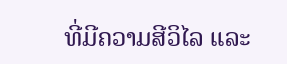ທີ່ມີຄວາມສີວິໄລ ແລະ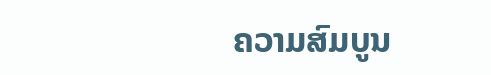ຄວາມສົມບູນ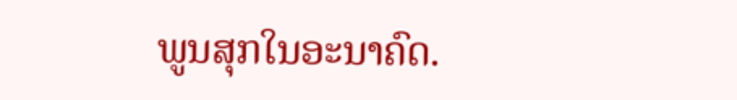ພູນສຸກໃນອະນາຄົດ.